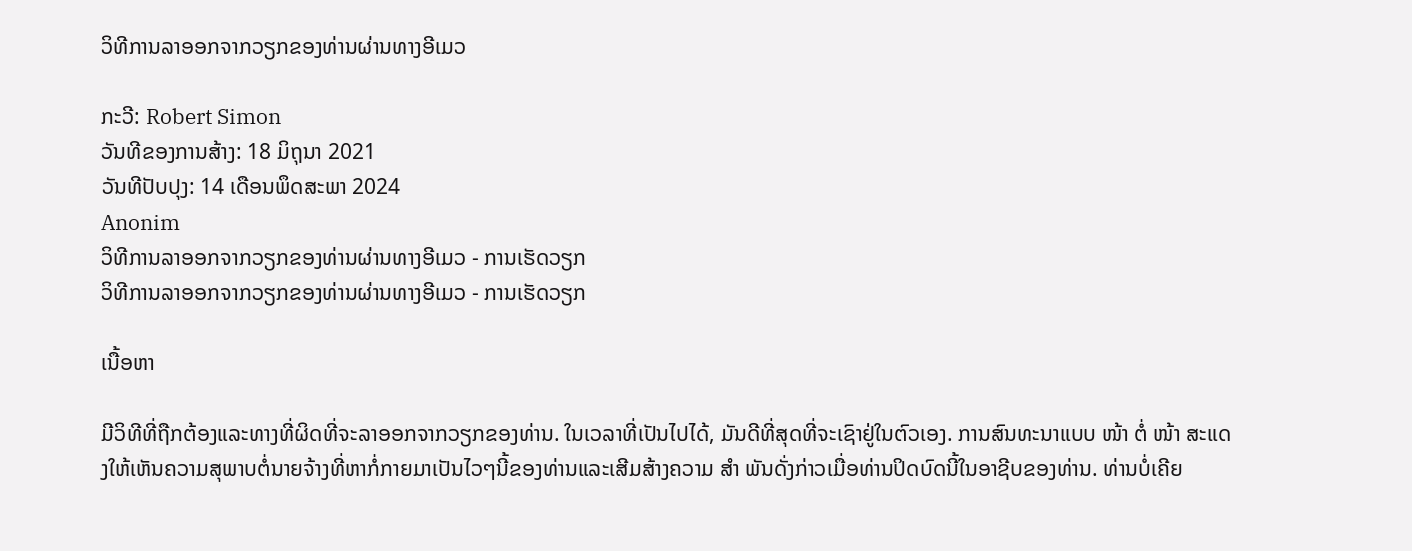ວິທີການລາອອກຈາກວຽກຂອງທ່ານຜ່ານທາງອີເມວ

ກະວີ: Robert Simon
ວັນທີຂອງການສ້າງ: 18 ມິຖຸນາ 2021
ວັນທີປັບປຸງ: 14 ເດືອນພຶດສະພາ 2024
Anonim
ວິທີການລາອອກຈາກວຽກຂອງທ່ານຜ່ານທາງອີເມວ - ການເຮັດວຽກ
ວິທີການລາອອກຈາກວຽກຂອງທ່ານຜ່ານທາງອີເມວ - ການເຮັດວຽກ

ເນື້ອຫາ

ມີວິທີທີ່ຖືກຕ້ອງແລະທາງທີ່ຜິດທີ່ຈະລາອອກຈາກວຽກຂອງທ່ານ. ໃນເວລາທີ່ເປັນໄປໄດ້, ມັນດີທີ່ສຸດທີ່ຈະເຊົາຢູ່ໃນຕົວເອງ. ການສົນທະນາແບບ ໜ້າ ຕໍ່ ໜ້າ ສະແດງໃຫ້ເຫັນຄວາມສຸພາບຕໍ່ນາຍຈ້າງທີ່ຫາກໍ່ກາຍມາເປັນໄວໆນີ້ຂອງທ່ານແລະເສີມສ້າງຄວາມ ສຳ ພັນດັ່ງກ່າວເມື່ອທ່ານປິດບົດນີ້ໃນອາຊີບຂອງທ່ານ. ທ່ານບໍ່ເຄີຍ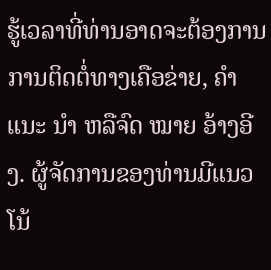ຮູ້ເວລາທີ່ທ່ານອາດຈະຕ້ອງການການຕິດຕໍ່ທາງເຄືອຂ່າຍ, ຄຳ ແນະ ນຳ ຫລືຈົດ ໝາຍ ອ້າງອີງ. ຜູ້ຈັດການຂອງທ່ານມີແນວໂນ້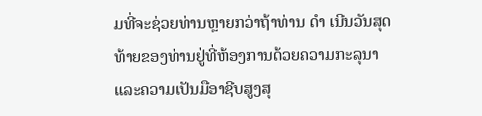ມທີ່ຈະຊ່ວຍທ່ານຫຼາຍກວ່າຖ້າທ່ານ ດຳ ເນີນວັນສຸດທ້າຍຂອງທ່ານຢູ່ທີ່ຫ້ອງການດ້ວຍຄວາມກະລຸນາແລະຄວາມເປັນມືອາຊີບສູງສຸ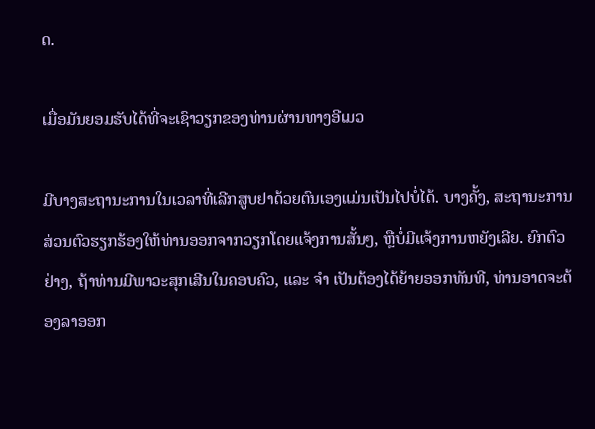ດ.

ເມື່ອມັນຍອມຮັບໄດ້ທີ່ຈະເຊົາວຽກຂອງທ່ານຜ່ານທາງອີເມວ

ມີບາງສະຖານະການໃນເວລາທີ່ເລີກສູບຢາດ້ວຍຕົນເອງແມ່ນເປັນໄປບໍ່ໄດ້. ບາງຄັ້ງ, ສະຖານະການສ່ວນຕົວຮຽກຮ້ອງໃຫ້ທ່ານອອກຈາກວຽກໂດຍແຈ້ງການສັ້ນໆ, ຫຼືບໍ່ມີແຈ້ງການຫຍັງເລີຍ. ຍົກຕົວຢ່າງ, ຖ້າທ່ານມີພາວະສຸກເສີນໃນຄອບຄົວ, ແລະ ຈຳ ເປັນຕ້ອງໄດ້ຍ້າຍອອກທັນທີ, ທ່ານອາດຈະຕ້ອງລາອອກ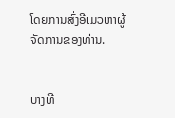ໂດຍການສົ່ງອີເມວຫາຜູ້ຈັດການຂອງທ່ານ.


ບາງທີ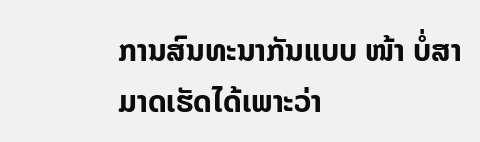ການສົນທະນາກັນແບບ ໜ້າ ບໍ່ສາມາດເຮັດໄດ້ເພາະວ່າ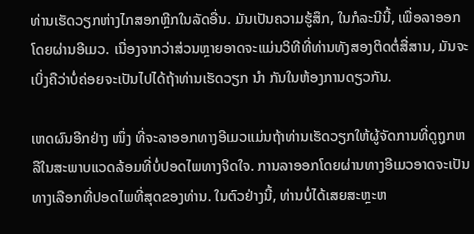ທ່ານເຮັດວຽກຫ່າງໄກສອກຫຼີກໃນລັດອື່ນ. ມັນເປັນຄວາມຮູ້ສຶກ, ໃນກໍລະນີນີ້, ເພື່ອລາອອກໂດຍຜ່ານອີເມວ. ເນື່ອງຈາກວ່າສ່ວນຫຼາຍອາດຈະແມ່ນວິທີທີ່ທ່ານທັງສອງຕິດຕໍ່ສື່ສານ, ມັນຈະເບິ່ງຄືວ່າບໍ່ຄ່ອຍຈະເປັນໄປໄດ້ຖ້າທ່ານເຮັດວຽກ ນຳ ກັນໃນຫ້ອງການດຽວກັນ.

ເຫດຜົນອີກຢ່າງ ໜຶ່ງ ທີ່ຈະລາອອກທາງອີເມວແມ່ນຖ້າທ່ານເຮັດວຽກໃຫ້ຜູ້ຈັດການທີ່ດູຖູກຫລືໃນສະພາບແວດລ້ອມທີ່ບໍ່ປອດໄພທາງຈິດໃຈ. ການລາອອກໂດຍຜ່ານທາງອີເມວອາດຈະເປັນທາງເລືອກທີ່ປອດໄພທີ່ສຸດຂອງທ່ານ. ໃນຕົວຢ່າງນີ້, ທ່ານບໍ່ໄດ້ເສຍສະຫຼະຫ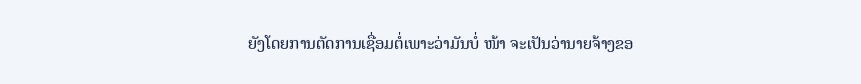ຍັງໂດຍການຕັດການເຊື່ອມຕໍ່ເພາະວ່າມັນບໍ່ ໜ້າ ຈະເປັນວ່ານາຍຈ້າງຂອ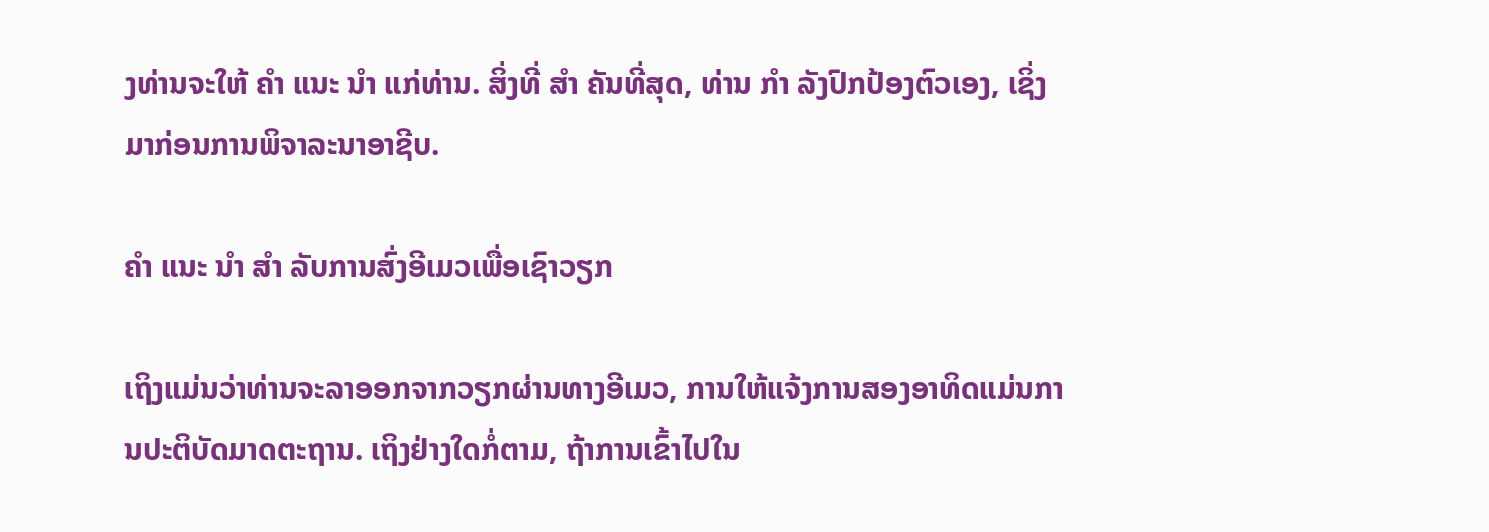ງທ່ານຈະໃຫ້ ຄຳ ແນະ ນຳ ແກ່ທ່ານ. ສິ່ງທີ່ ສຳ ຄັນທີ່ສຸດ, ທ່ານ ກຳ ລັງປົກປ້ອງຕົວເອງ, ເຊິ່ງມາກ່ອນການພິຈາລະນາອາຊີບ.

ຄຳ ແນະ ນຳ ສຳ ລັບການສົ່ງອີເມວເພື່ອເຊົາວຽກ

ເຖິງແມ່ນວ່າທ່ານຈະລາອອກຈາກວຽກຜ່ານທາງອີເມວ, ການໃຫ້ແຈ້ງການສອງອາທິດແມ່ນການປະຕິບັດມາດຕະຖານ. ເຖິງຢ່າງໃດກໍ່ຕາມ, ຖ້າການເຂົ້າໄປໃນ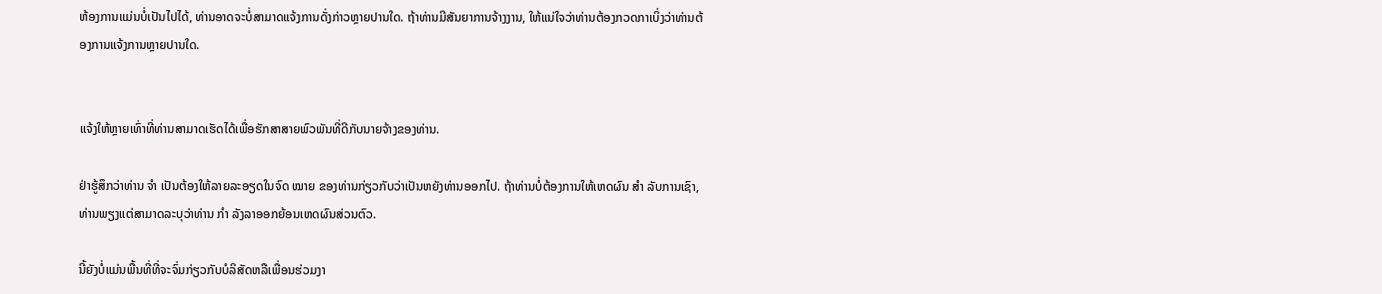ຫ້ອງການແມ່ນບໍ່ເປັນໄປໄດ້, ທ່ານອາດຈະບໍ່ສາມາດແຈ້ງການດັ່ງກ່າວຫຼາຍປານໃດ. ຖ້າທ່ານມີສັນຍາການຈ້າງງານ, ໃຫ້ແນ່ໃຈວ່າທ່ານຕ້ອງກວດກາເບິ່ງວ່າທ່ານຕ້ອງການແຈ້ງການຫຼາຍປານໃດ.


ແຈ້ງໃຫ້ຫຼາຍເທົ່າທີ່ທ່ານສາມາດເຮັດໄດ້ເພື່ອຮັກສາສາຍພົວພັນທີ່ດີກັບນາຍຈ້າງຂອງທ່ານ.

ຢ່າຮູ້ສຶກວ່າທ່ານ ຈຳ ເປັນຕ້ອງໃຫ້ລາຍລະອຽດໃນຈົດ ໝາຍ ຂອງທ່ານກ່ຽວກັບວ່າເປັນຫຍັງທ່ານອອກໄປ. ຖ້າທ່ານບໍ່ຕ້ອງການໃຫ້ເຫດຜົນ ສຳ ລັບການເຊົາ, ທ່ານພຽງແຕ່ສາມາດລະບຸວ່າທ່ານ ກຳ ລັງລາອອກຍ້ອນເຫດຜົນສ່ວນຕົວ.

ນີ້ຍັງບໍ່ແມ່ນພື້ນທີ່ທີ່ຈະຈົ່ມກ່ຽວກັບບໍລິສັດຫລືເພື່ອນຮ່ວມງາ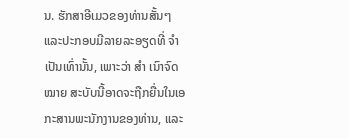ນ. ຮັກສາອີເມວຂອງທ່ານສັ້ນໆແລະປະກອບມີລາຍລະອຽດທີ່ ຈຳ ເປັນເທົ່ານັ້ນ, ເພາະວ່າ ສຳ ເນົາຈົດ ໝາຍ ສະບັບນີ້ອາດຈະຖືກຍື່ນໃນເອກະສານພະນັກງານຂອງທ່ານ, ແລະ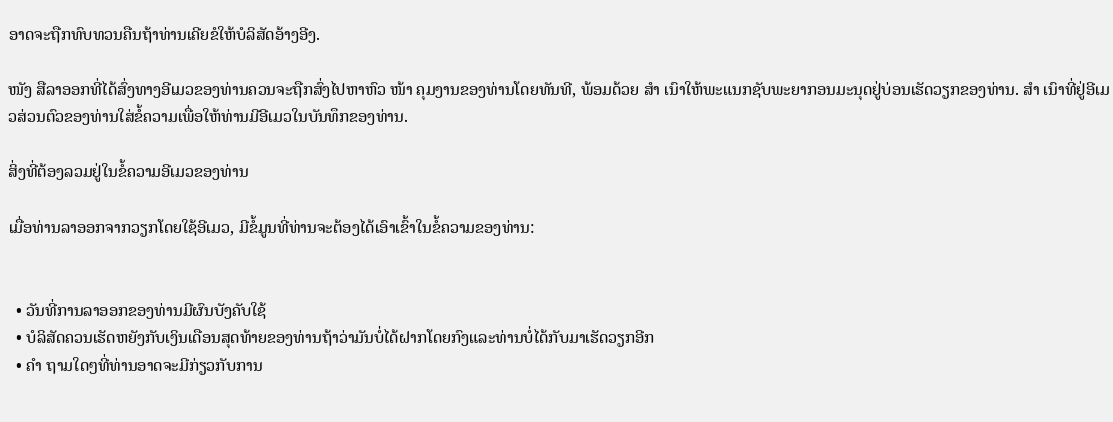ອາດຈະຖືກທົບທວນຄືນຖ້າທ່ານເຄີຍຂໍໃຫ້ບໍລິສັດອ້າງອີງ.

ໜັງ ສືລາອອກທີ່ໄດ້ສົ່ງທາງອີເມວຂອງທ່ານຄວນຈະຖືກສົ່ງໄປຫາຫົວ ໜ້າ ຄຸມງານຂອງທ່ານໂດຍທັນທີ, ພ້ອມດ້ວຍ ສຳ ເນົາໃຫ້ພະແນກຊັບພະຍາກອນມະນຸດຢູ່ບ່ອນເຮັດວຽກຂອງທ່ານ. ສຳ ເນົາທີ່ຢູ່ອີເມວສ່ວນຕົວຂອງທ່ານໃສ່ຂໍ້ຄວາມເພື່ອໃຫ້ທ່ານມີອີເມວໃນບັນທຶກຂອງທ່ານ.

ສິ່ງທີ່ຕ້ອງລວມຢູ່ໃນຂໍ້ຄວາມອີເມວຂອງທ່ານ

ເມື່ອທ່ານລາອອກຈາກວຽກໂດຍໃຊ້ອີເມວ, ມີຂໍ້ມູນທີ່ທ່ານຈະຕ້ອງໄດ້ເອົາເຂົ້າໃນຂໍ້ຄວາມຂອງທ່ານ:


  • ວັນທີ່ການລາອອກຂອງທ່ານມີຜົນບັງຄັບໃຊ້
  • ບໍລິສັດຄວນເຮັດຫຍັງກັບເງິນເດືອນສຸດທ້າຍຂອງທ່ານຖ້າວ່າມັນບໍ່ໄດ້ຝາກໂດຍກົງແລະທ່ານບໍ່ໄດ້ກັບມາເຮັດວຽກອີກ
  • ຄຳ ຖາມໃດໆທີ່ທ່ານອາດຈະມີກ່ຽວກັບການ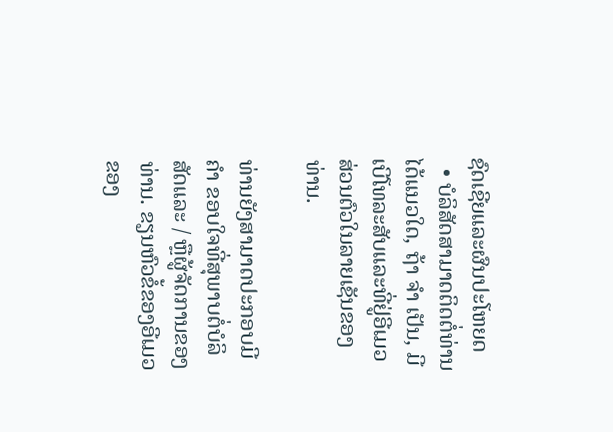ຊົດເຊີຍແລະຜົນປະໂຫຍດ
  • ບໍລິສັດສາມາດຕິດຕໍ່ທ່ານໄດ້ແນວໃດ, ຖ້າ ຈຳ ເປັນ, ມີເບີໂທລະສັບແລະທີ່ຢູ່ອີເມວສ່ວນຕົວໃນລາຍເຊັນຂອງທ່ານ.

ທ່ານຍັງສາມາດປະກອບມີ ຄຳ ຂອບໃຈທີ່ສຸພາບຕໍ່ບໍລິສັດແລະ / ຫຼືຜູ້ຈັດການຂອງທ່ານ. ຂຽນຫົວຂໍ້ຂອງອີເມວຂອງ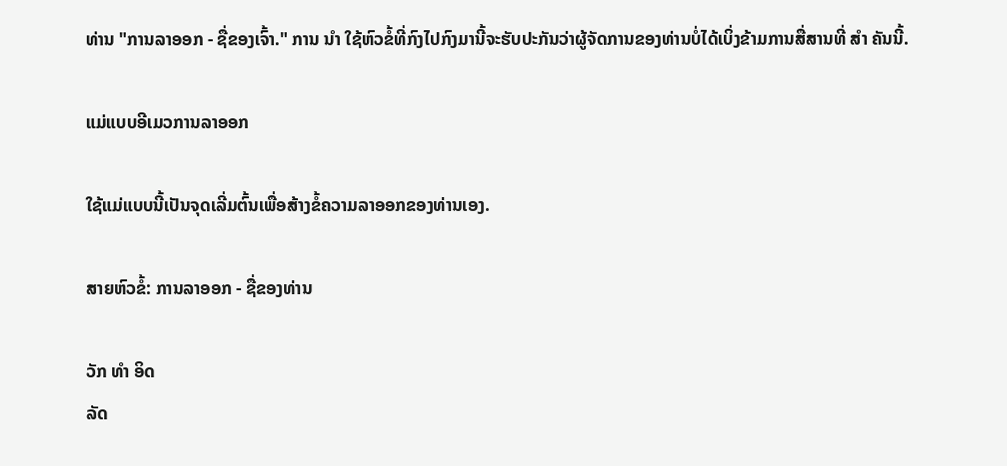ທ່ານ "ການລາອອກ - ຊື່ຂອງເຈົ້າ." ການ ນຳ ໃຊ້ຫົວຂໍ້ທີ່ກົງໄປກົງມານີ້ຈະຮັບປະກັນວ່າຜູ້ຈັດການຂອງທ່ານບໍ່ໄດ້ເບິ່ງຂ້າມການສື່ສານທີ່ ສຳ ຄັນນີ້.

ແມ່ແບບອີເມວການລາອອກ

ໃຊ້ແມ່ແບບນີ້ເປັນຈຸດເລີ່ມຕົ້ນເພື່ອສ້າງຂໍ້ຄວາມລາອອກຂອງທ່ານເອງ.

ສາຍຫົວຂໍ້: ການລາອອກ - ຊື່ຂອງທ່ານ

ວັກ ທຳ ອິດ
ລັດ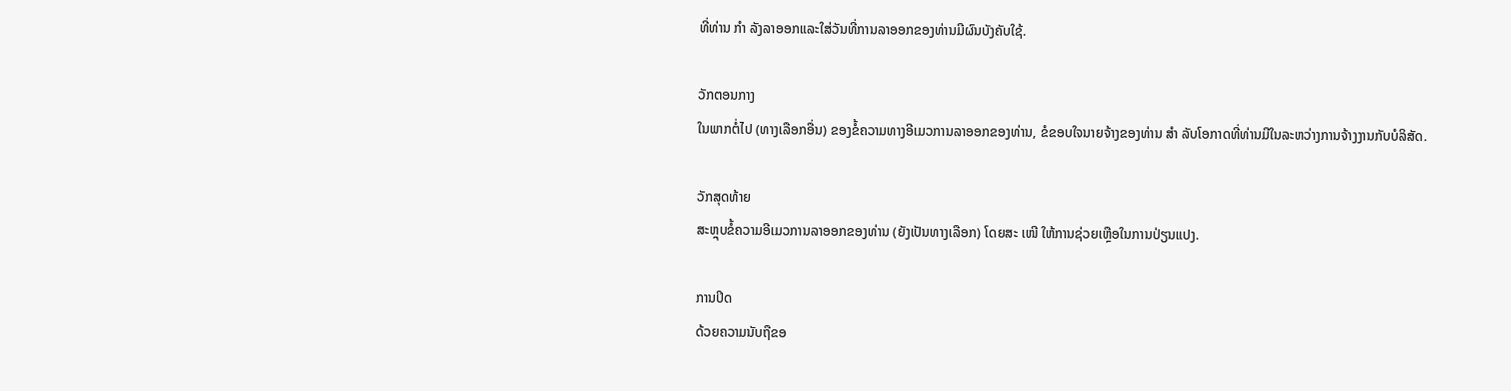ທີ່ທ່ານ ກຳ ລັງລາອອກແລະໃສ່ວັນທີ່ການລາອອກຂອງທ່ານມີຜົນບັງຄັບໃຊ້.

ວັກຕອນກາງ
ໃນພາກຕໍ່ໄປ (ທາງເລືອກອື່ນ) ຂອງຂໍ້ຄວາມທາງອີເມວການລາອອກຂອງທ່ານ, ຂໍຂອບໃຈນາຍຈ້າງຂອງທ່ານ ສຳ ລັບໂອກາດທີ່ທ່ານມີໃນລະຫວ່າງການຈ້າງງານກັບບໍລິສັດ.

ວັກສຸດທ້າຍ
ສະຫຼຸບຂໍ້ຄວາມອີເມວການລາອອກຂອງທ່ານ (ຍັງເປັນທາງເລືອກ) ໂດຍສະ ເໜີ ໃຫ້ການຊ່ວຍເຫຼືອໃນການປ່ຽນແປງ.

ການປິດ
ດ້ວຍຄວາມນັບຖືຂອ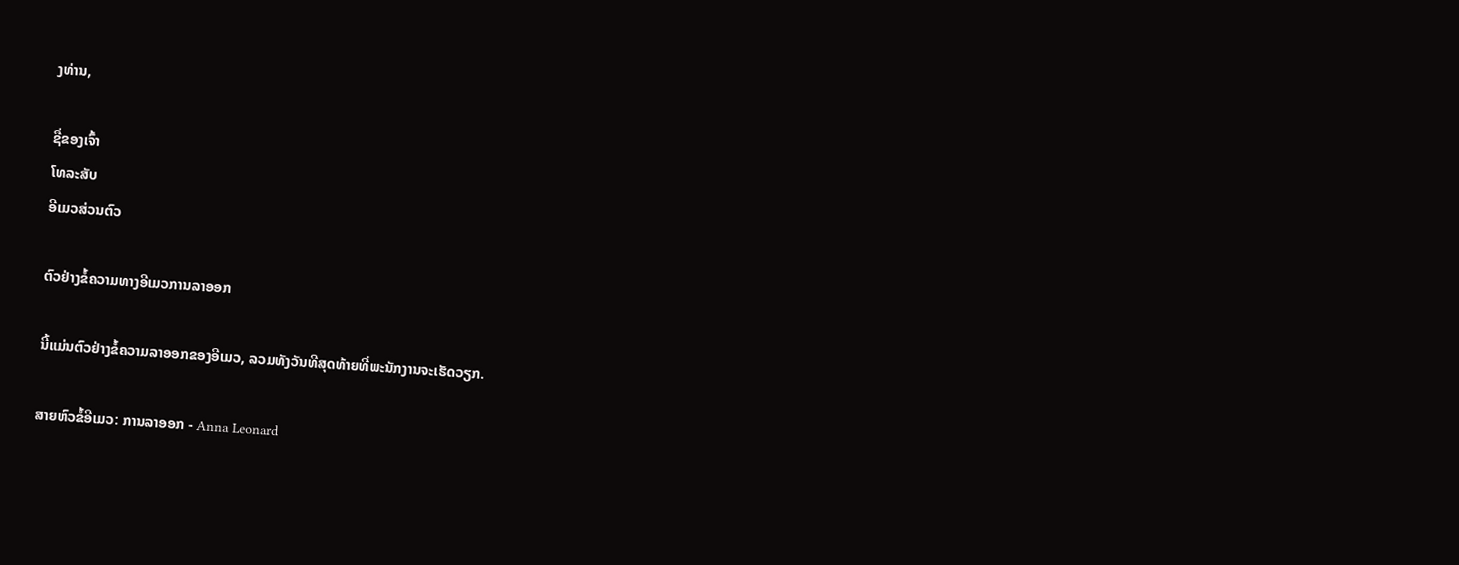ງທ່ານ,

ຊື່ຂອງເຈົ້າ
ໂທລະສັບ
ອີເມວສ່ວນຕົວ

ຕົວຢ່າງຂໍ້ຄວາມທາງອີເມວການລາອອກ

ນີ້ແມ່ນຕົວຢ່າງຂໍ້ຄວາມລາອອກຂອງອີເມວ, ລວມທັງວັນທີສຸດທ້າຍທີ່ພະນັກງານຈະເຮັດວຽກ.

ສາຍຫົວຂໍ້ອີເມວ: ການລາອອກ - Anna Leonard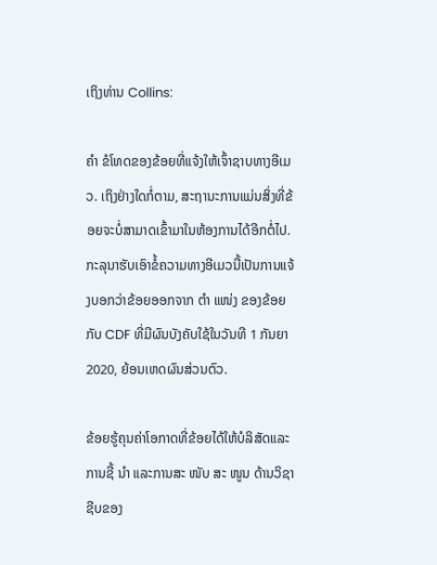ເຖິງທ່ານ Collins:

ຄຳ ຂໍໂທດຂອງຂ້ອຍທີ່ແຈ້ງໃຫ້ເຈົ້າຊາບທາງອີເມວ. ເຖິງຢ່າງໃດກໍ່ຕາມ, ສະຖານະການແມ່ນສິ່ງທີ່ຂ້ອຍຈະບໍ່ສາມາດເຂົ້າມາໃນຫ້ອງການໄດ້ອີກຕໍ່ໄປ. ກະລຸນາຮັບເອົາຂໍ້ຄວາມທາງອີເມວນີ້ເປັນການແຈ້ງບອກວ່າຂ້ອຍອອກຈາກ ຕຳ ແໜ່ງ ຂອງຂ້ອຍກັບ CDF ທີ່ມີຜົນບັງຄັບໃຊ້ໃນວັນທີ 1 ກັນຍາ 2020, ຍ້ອນເຫດຜົນສ່ວນຕົວ.

ຂ້ອຍຮູ້ຄຸນຄ່າໂອກາດທີ່ຂ້ອຍໄດ້ໃຫ້ບໍລິສັດແລະການຊີ້ ນຳ ແລະການສະ ໜັບ ສະ ໜູນ ດ້ານວິຊາຊີບຂອງ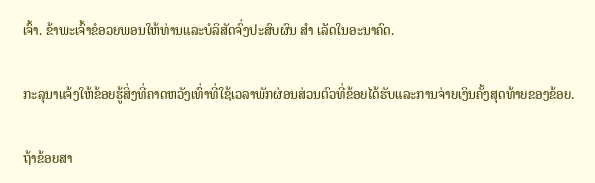ເຈົ້າ. ຂ້າພະເຈົ້າຂໍອວຍພອນໃຫ້ທ່ານແລະບໍລິສັດຈົ່ງປະສົບຜົນ ສຳ ເລັດໃນອະນາຄົດ.

ກະລຸນາແຈ້ງໃຫ້ຂ້ອຍຮູ້ສິ່ງທີ່ຄາດຫວັງເທົ່າທີ່ໃຊ້ເວລາພັກຜ່ອນສ່ວນຕົວທີ່ຂ້ອຍໄດ້ຮັບແລະການຈ່າຍເງິນຄັ້ງສຸດທ້າຍຂອງຂ້ອຍ.

ຖ້າຂ້ອຍສາ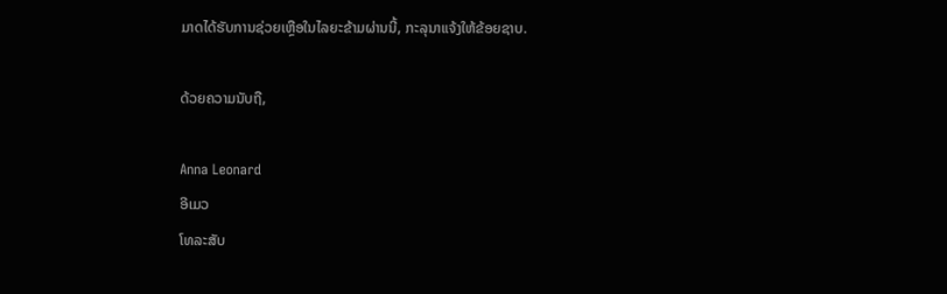ມາດໄດ້ຮັບການຊ່ວຍເຫຼືອໃນໄລຍະຂ້າມຜ່ານນີ້, ກະລຸນາແຈ້ງໃຫ້ຂ້ອຍຊາບ.

ດ້ວຍຄວາມນັບຖື,

Anna Leonard
ອີເມວ
ໂທລະສັບ